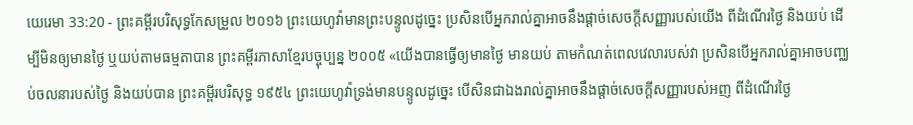យេរេមា 33:20 - ព្រះគម្ពីរបរិសុទ្ធកែសម្រួល ២០១៦ ព្រះយេហូវ៉ាមានព្រះបន្ទូលដូច្នេះ ប្រសិនបើអ្នករាល់គ្នាអាចនឹងផ្តាច់សេចក្ដីសញ្ញារបស់យើង ពីដំណើរថ្ងៃ និងយប់ ដើម្បីមិនឲ្យមានថ្ងៃ ឬយប់តាមធម្មតាបាន ព្រះគម្ពីរភាសាខ្មែរបច្ចុប្បន្ន ២០០៥ «យើងបានធ្វើឲ្យមានថ្ងៃ មានយប់ តាមកំណត់ពេលវេលារបស់វា ប្រសិនបើអ្នករាល់គ្នាអាចបញ្ឈប់ចលនារបស់ថ្ងៃ និងយប់បាន ព្រះគម្ពីរបរិសុទ្ធ ១៩៥៤ ព្រះយេហូវ៉ាទ្រង់មានបន្ទូលដូច្នេះ បើសិនជាឯងរាល់គ្នាអាចនឹងផ្តាច់សេចក្ដីសញ្ញារបស់អញ ពីដំណើរថ្ងៃ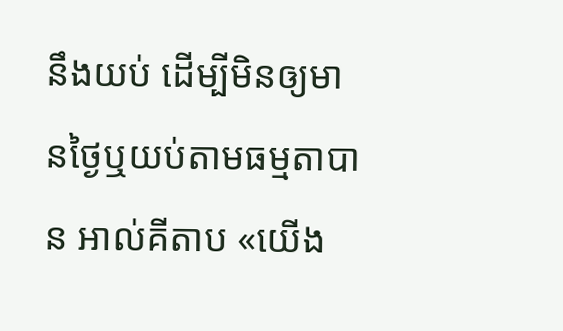នឹងយប់ ដើម្បីមិនឲ្យមានថ្ងៃឬយប់តាមធម្មតាបាន អាល់គីតាប «យើង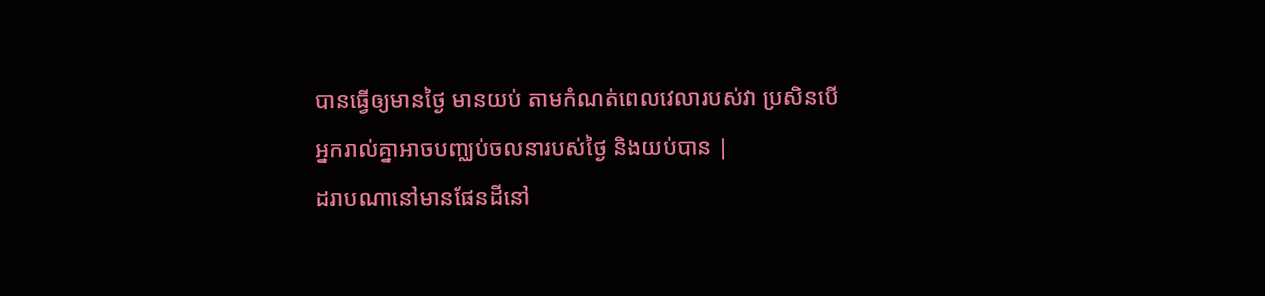បានធ្វើឲ្យមានថ្ងៃ មានយប់ តាមកំណត់ពេលវេលារបស់វា ប្រសិនបើអ្នករាល់គ្នាអាចបញ្ឈប់ចលនារបស់ថ្ងៃ និងយប់បាន |
ដរាបណានៅមានផែនដីនៅ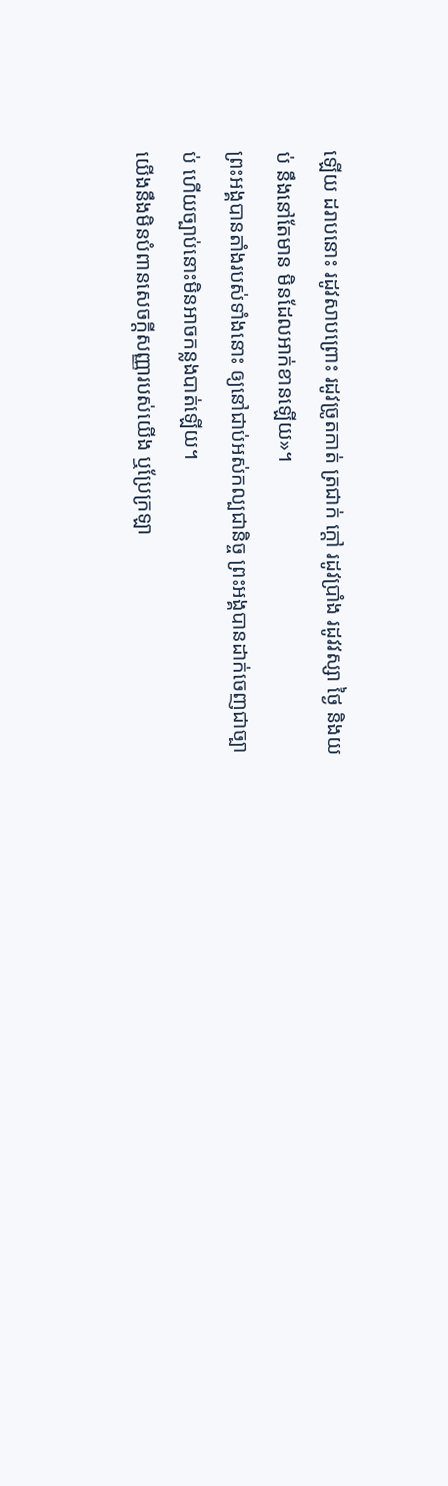ឡើយ ដរាបនោះ រដូវសាបព្រោះ រដូវច្រូតកាត់ ត្រជាក់ ក្តៅ រដូវប្រាំង រដូវវស្សា ថ្ងៃ និងយប់ នឹងនៅតែមាន មិនដែលអាក់ខានឡើយ»។
ព្រះអង្គបានតាំងរបស់ទាំងនោះ ឲ្យនៅជាប់អស់កល្បជានិច្ច ព្រះអង្គបានដាក់ចេញជាច្បាប់ ហើយច្បាប់នោះមិនអាចកន្លងបាត់ឡើយ។
យើងនឹងមិនបំពានសេចក្ដីសញ្ញារបស់យើង ឬប្រែក្រឡា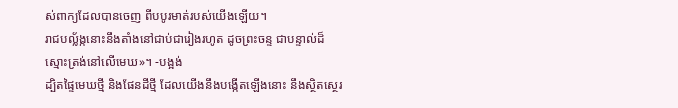ស់ពាក្យដែលបានចេញ ពីបបូរមាត់របស់យើងឡើយ។
រាជបល្ល័ង្កនោះនឹងតាំងនៅជាប់ជារៀងរហូត ដូចព្រះចន្ទ ជាបន្ទាល់ដ៏ស្មោះត្រង់នៅលើមេឃ»។ -បង្អង់
ដ្បិតផ្ទៃមេឃថ្មី និងផែនដីថ្មី ដែលយើងនឹងបង្កើតឡើងនោះ នឹងស្ថិតស្ថេរ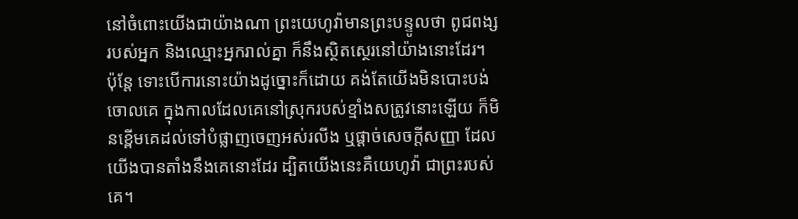នៅចំពោះយើងជាយ៉ាងណា ព្រះយេហូវ៉ាមានព្រះបន្ទូលថា ពូជពង្សរបស់អ្នក និងឈ្មោះអ្នករាល់គ្នា ក៏នឹងស្ថិតស្ថេរនៅយ៉ាងនោះដែរ។
ប៉ុន្តែ ទោះបើការនោះយ៉ាងដូច្នោះក៏ដោយ គង់តែយើងមិនបោះបង់ចោលគេ ក្នុងកាលដែលគេនៅស្រុករបស់ខ្មាំងសត្រូវនោះឡើយ ក៏មិនខ្ពើមគេដល់ទៅបំផ្លាញចេញអស់រលីង ឬផ្តាច់សេចក្ដីសញ្ញា ដែលយើងបានតាំងនឹងគេនោះដែរ ដ្បិតយើងនេះគឺយេហូវ៉ា ជាព្រះរបស់គេ។